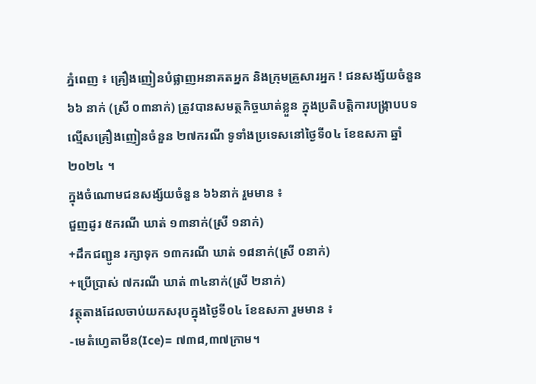ភ្នំពេញ ៖ គ្រឿងញៀនបំផ្លាញអនាគតអ្នក និងក្រុមគ្រួសារអ្នក ! ជនសង្ស័យចំនួន ៦៦ នាក់ (ស្រី ០៣នាក់) ត្រូវបានសមត្ថកិច្ចឃាត់ខ្លួន ក្នុងប្រតិបត្តិការបង្ក្រាបបទល្មើសគ្រឿងញៀនចំនួន ២៧ករណី ទូទាំងប្រទេសនៅថ្ងៃទី០៤ ខែឧសភា ឆ្នាំ២០២៤ ។
ក្នុងចំណោមជនសង្ស័យចំនួន ៦៦នាក់ រួមមាន ៖
ជួញដូរ ៥ករណី ឃាត់ ១៣នាក់(ស្រី ១នាក់)
+ដឹកជញ្ជូន រក្សាទុក ១៣ករណី ឃាត់ ១៨នាក់(ស្រី ០នាក់)
+ប្រើប្រាស់ ៧ករណី ឃាត់ ៣៤នាក់(ស្រី ២នាក់)
វត្ថុតាងដែលចាប់យកសរុបក្នុងថ្ងៃទី០៤ ខែឧសភា រួមមាន ៖
-មេតំហ្វេតាមីន(Ice)= ៧៣៨,៣៧ក្រាម។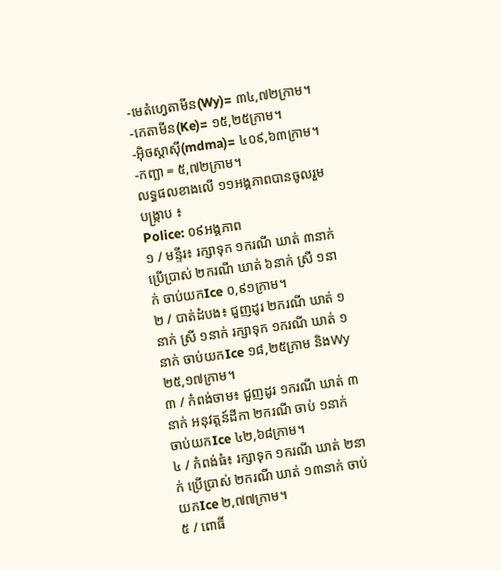-មេតំហ្វេតាមីន(Wy)= ៣៤,៧២ក្រាម។
-កេតាមីន(Ke)= ១៥,២៥ក្រាម។
-អុិចស្តាសុី(mdma)= ៤០៩,៦៣ក្រាម។
-កញ្ឆា = ៥,៧២ក្រាម។
លទ្ធផលខាងលើ ១១អង្គភាពបានចូលរួមបង្ក្រាប ៖
Police: ០៩អង្គភាព
១ / មន្ទីរ៖ រក្សាទុក ១ករណី ឃាត់ ៣នាក់ ប្រើប្រាស់ ២ករណី ឃាត់ ៦នាក់ ស្រី ១នាក់ ចាប់យកIce ០,៩១ក្រាម។
២ / បាត់ដំបង៖ ជួញដូរ ២ករណី ឃាត់ ១នាក់ ស្រី ១នាក់ រក្សាទុក ១ករណី ឃាត់ ១នាក់ ចាប់យកIce ១៨,២៥ក្រាម និងWy ២៥,១៧ក្រាម។
៣ / កំពង់ចាម៖ ជួញដូរ ១ករណី ឃាត់ ៣នាក់ អនុវត្តន៍ដីកា ២ករណី ចាប់ ១នាក់ ចាប់យកIce ៤២,៦៨ក្រាម។
៤ / កំពង់ធំ៖ រក្សាទុក ១ករណី ឃាត់ ២នាក់ ប្រើប្រាស់ ២ករណី ឃាត់ ១៣នាក់ ចាប់យកIce ២,៧៧ក្រាម។
៥ / ពោធិ៍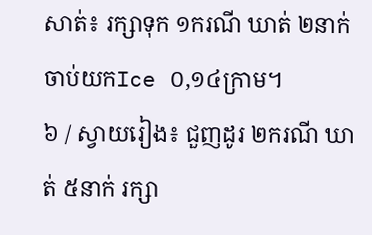សាត់៖ រក្សាទុក ១ករណី ឃាត់ ២នាក់ ចាប់យកIce ០,១៤ក្រាម។
៦ / ស្វាយរៀង៖ ជួញដូរ ២ករណី ឃាត់ ៥នាក់ រក្សា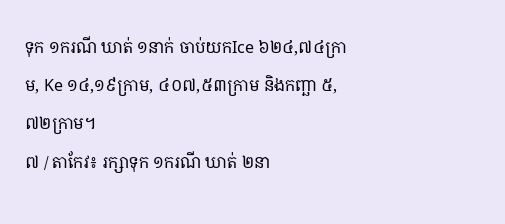ទុក ១ករណី ឃាត់ ១នាក់ ចាប់យកIce ៦២៤,៧៤ក្រាម, Ke ១៤,១៩ក្រាម, ៤០៧,៥៣ក្រាម និងកញ្ឆា ៥,៧២ក្រាម។
៧ / តាកែវ៖ រក្សាទុក ១ករណី ឃាត់ ២នា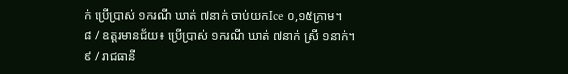ក់ ប្រើប្រាស់ ១ករណី ឃាត់ ៧នាក់ ចាប់យកIce ០,១៥ក្រាម។
៨ / ឧត្តរមានជ័យ៖ ប្រើប្រាស់ ១ករណី ឃាត់ ៧នាក់ ស្រី ១នាក់។
៩ / រាជធានី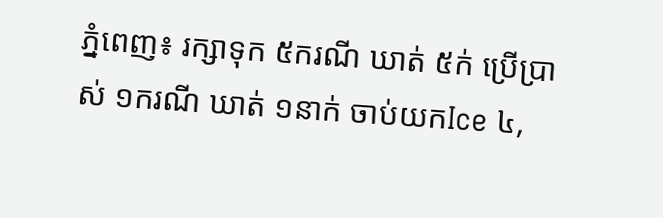ភ្នំពេញ៖ រក្សាទុក ៥ករណី ឃាត់ ៥ក់ ប្រើប្រាស់ ១ករណី ឃាត់ ១នាក់ ចាប់យកIce ៤,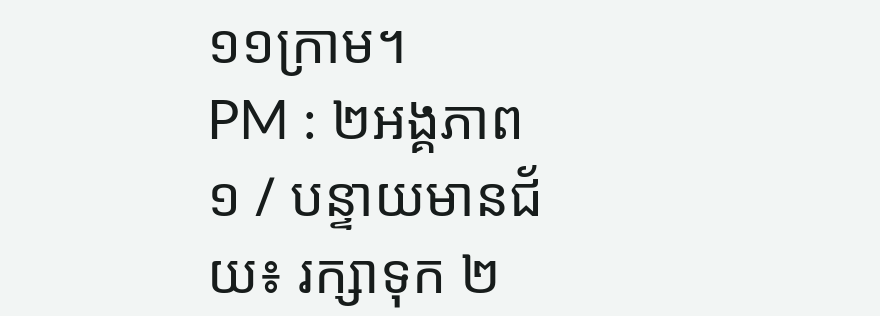១១ក្រាម។
PM : ២អង្គភាព
១ / បន្ទាយមានជ័យ៖ រក្សាទុក ២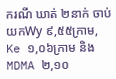ករណី ឃាត់ ២នាក់ ចាប់យកWy ៩,៥៥ក្រាម, Ke ១,០៦ក្រាម និងMDMA ២,១០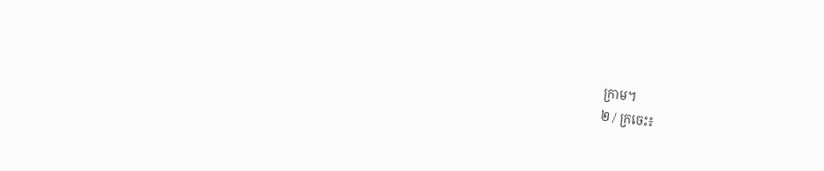ក្រាម។
២ / ក្រចេះ៖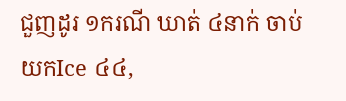ជួញដូរ ១ករណី ឃាត់ ៤នាក់ ចាប់យកIce ៤៤,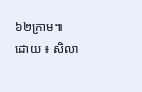៦២ក្រាម៕
ដោយ ៖ សិលា